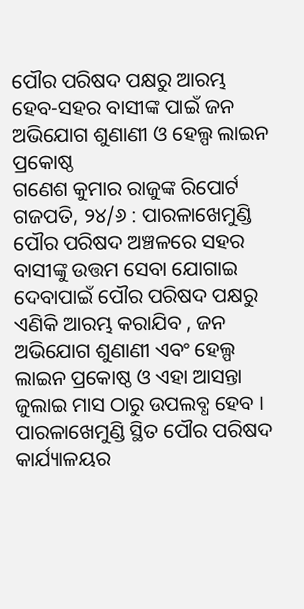ପୌର ପରିଷଦ ପକ୍ଷରୁ ଆରମ୍ଭ ହେବ-ସହର ବାସୀଙ୍କ ପାଇଁ ଜନ ଅଭିଯୋଗ ଶୁଣାଣୀ ଓ ହେଲ୍ପ ଲାଇନ ପ୍ରକୋଷ୍ଠ
ଗଣେଶ କୁମାର ରାଜୁଙ୍କ ରିପୋର୍ଟ
ଗଜପତି, ୨୪/୬ : ପାରଳାଖେମୁଣ୍ଡି ପୌର ପରିଷଦ ଅଞ୍ଚଳରେ ସହର ବାସୀଙ୍କୁ ଉତ୍ତମ ସେବା ଯୋଗାଇ ଦେବାପାଇଁ ପୌର ପରିଷଦ ପକ୍ଷରୁ ଏଣିକି ଆରମ୍ଭ କରାଯିବ , ଜନ ଅଭିଯୋଗ ଶୁଣାଣୀ ଏବଂ ହେଲ୍ପ ଲାଇନ ପ୍ରକୋଷ୍ଠ ଓ ଏହା ଆସନ୍ତା ଜୁଲାଇ ମାସ ଠାରୁ ଉପଲବ୍ଧ ହେବ ।
ପାରଳାଖେମୁଣ୍ଡି ସ୍ଥିତ ପୌର ପରିଷଦ କାର୍ଯ୍ୟାଳୟର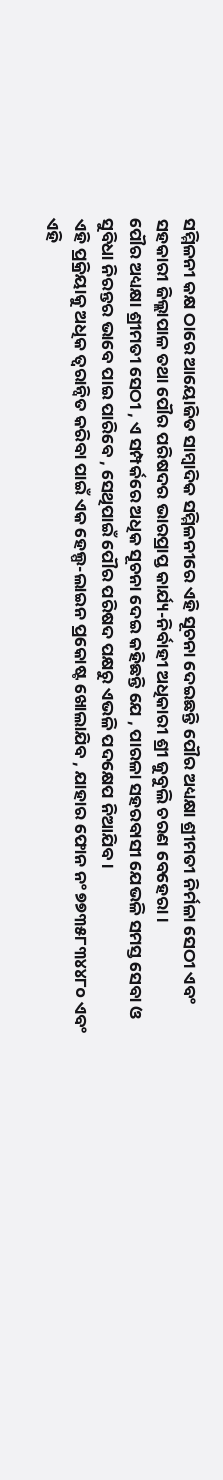ସମ୍ମିଳନୀ କକ୍ଷ ଠାରେ ଆୟୋଜିତ ସାମ୍ବାଦିକ ସମ୍ମିଳନୀରେ ଏହି ସୂଚନା ଦେଇଛନ୍ତି ପୌର ଅଧ୍ୟକ୍ଷା ଶ୍ରୀମତୀ ନିର୍ମଳା ସେଠୀ ଏବଂ ସହକାରୀ ଜିଲ୍ଲାପାଳ ତଥା ପୌର ପରିଷଦର ଭାରପ୍ରାପ୍ତ କାର୍ଯ୍ୟ-ନିର୍ବାହୀ ଅଧିକାରୀ ଶ୍ରୀ ଜୁବୁଲି ଚରଣ ବେହେରା ।
ପୌର ଅଧ୍ୟକ୍ଷା ଶ୍ରୀମତୀ ସେଠୀ , ଏ ସମ୍ପର୍କରେ ଅଧିକ ସୂଚନା ଦେଇ କହିଛନ୍ତି ଯେ , ପାରଳା ସହରବାସୀ ଯେଭଳି ସମସ୍ତ ସେବା ଓ ସୁବିଧା ନିରନ୍ତର ଭାବେ ପାଇ ପାରିବେ , ସେଥିପାଇଁ ପୌର ପରିଷଦ ପକ୍ଷରୁ ଏଭଳି ପଦକ୍ଷେପ ନିଆଯିବ ।
ଏହି ପ୍ରକ୍ରିୟାକୁ ଅଧିକ ତ୍ବରାନ୍ୱିତ କରିବା ପାଇଁ ଏକ ହେଲ୍ପ-ଲାଇନ ପ୍ରକୋଷ୍ଟ ଖୋଲାଯିବ , ଯାହାର ଫୋନ ନଂ ୭୭୩୫୮୩୪୪୮୦ ଏବଂ ଏହି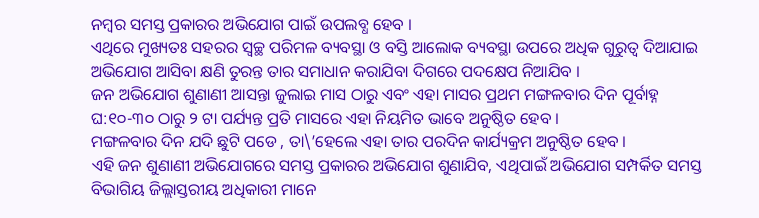ନମ୍ବର ସମସ୍ତ ପ୍ରକାରର ଅଭିଯୋଗ ପାଇଁ ଉପଲବ୍ଧ ହେବ ।
ଏଥିରେ ମୁଖ୍ୟତଃ ସହରର ସ୍ୱଚ୍ଛ ପରିମଳ ବ୍ୟବସ୍ଥା ଓ ବସ୍ତି ଆଲୋକ ବ୍ୟବସ୍ଥା ଉପରେ ଅଧିକ ଗୁରୁତ୍ୱ ଦିଆଯାଇ ଅଭିଯୋଗ ଆସିବା କ୍ଷଣି ତୁରନ୍ତ ତାର ସମାଧାନ କରାଯିବା ଦିଗରେ ପଦକ୍ଷେପ ନିଆଯିବ ।
ଜନ ଅଭିଯୋଗ ଶୁଣାଣୀ ଆସନ୍ତା ଜୁଲାଇ ମାସ ଠାରୁ ଏବଂ ଏହା ମାସର ପ୍ରଥମ ମଙ୍ଗଳବାର ଦିନ ପୂର୍ବାହ୍ନ ଘ:୧୦-୩୦ ଠାରୁ ୨ ଟା ପର୍ଯ୍ୟନ୍ତ ପ୍ରତି ମାସରେ ଏହା ନିୟମିତ ଭାବେ ଅନୁଷ୍ଠିତ ହେବ ।
ମଙ୍ଗଳବାର ଦିନ ଯଦି ଛୁଟି ପଡେ , ତା\’ହେଲେ ଏହା ତାର ପରଦିନ କାର୍ଯ୍ୟକ୍ରମ ଅନୁଷ୍ଠିତ ହେବ ।
ଏହି ଜନ ଶୁଣାଣୀ ଅଭିଯୋଗରେ ସମସ୍ତ ପ୍ରକାରର ଅଭିଯୋଗ ଶୁଣାଯିବ, ଏଥିପାଇଁ ଅଭିଯୋଗ ସମ୍ପର୍କିତ ସମସ୍ତ ବିଭାଗିୟ ଜିଲ୍ଲାସ୍ତରୀୟ ଅଧିକାରୀ ମାନେ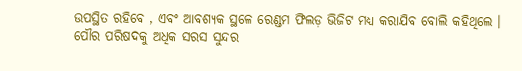ଉପସ୍ଥିତ ରହିବେ , ଏବଂ ଆବଶ୍ୟକ ସ୍ଥଳେ ରେଣ୍ଡମ ଫିଲଡ଼ ଭିଜିଟ ମଧ୍ୟ କରାଯିବ ବୋଲି କହିଥିଲେ ।
ପୌର ପରିଷଦକୁ ଅଧିକ ସରସ ସୁନ୍ଦର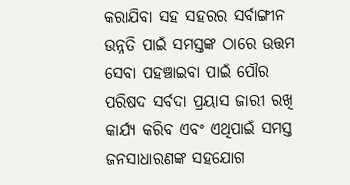କରାଯିବା ସହ ସହରର ସର୍ବାଙ୍ଗୀନ ଉନ୍ନତି ପାଇଁ ସମସ୍ତଙ୍କ ଠାରେ ଉତ୍ତମ ସେବା ପହଞ୍ଚାଇବା ପାଇଁ ପୌର ପରିଷଦ ସର୍ବଦା ପ୍ରୟାସ ଜାରୀ ରଖି କାର୍ଯ୍ୟ କରିବ ଏବଂ ଏଥିପାଇଁ ସମସ୍ତ ଜନସାଧାରଣଙ୍କ ସହଯୋଗ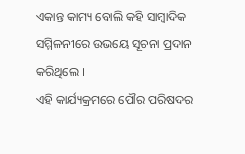ଏକାନ୍ତ କାମ୍ୟ ବୋଲି କହି ସାମ୍ବାଦିକ ସମ୍ମିଳନୀରେ ଉଭୟେ ସୂଚନା ପ୍ରଦାନ କରିଥିଲେ ।
ଏହି କାର୍ଯ୍ୟକ୍ରମରେ ପୌର ପରିଷଦର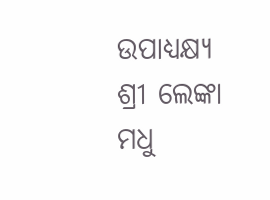ଉପାଧ୍ୟକ୍ଷ୍ୟ ଶ୍ରୀ ଲେଙ୍କା ମଧୁ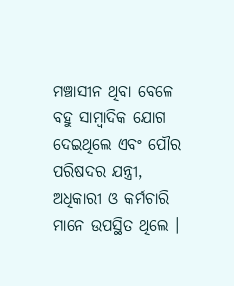ମଞ୍ଚାସୀନ ଥିବା ବେଳେ ବହୁ ସାମ୍ବାଦିକ ଯୋଗ ଦେଇଥିଲେ ଏବଂ ପୌର ପରିଷଦର ଯନ୍ତ୍ରୀ, ଅଧିକାରୀ ଓ କର୍ମଚାରି ମାନେ ଉପସ୍ଥିତ ଥିଲେ ।